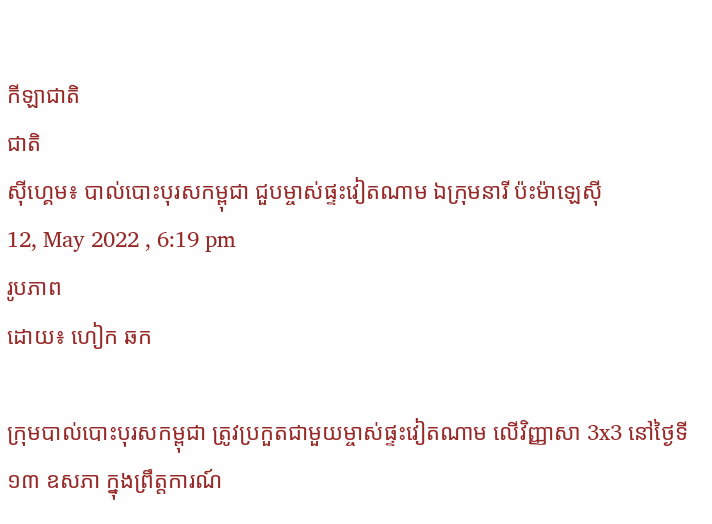កីឡាជាតិ
ជាតិ
ស៊ីហ្គេម៖ បាល់បោះបុរសកម្ពុជា ជួបម្ចាស់ផ្ទះវៀតណាម ឯក្រុមនារី ប៉ះម៉ាឡេស៊ី
12, May 2022 , 6:19 pm
រូបភាព
ដោយ៖ ហៀក ឆក

ក្រុមបាល់បោះបុរសកម្ពុជា ត្រូវប្រកួតជាមួយម្ចាស់ផ្ទះវៀតណាម លើវិញ្ញាសា 3x3 នៅថ្ងៃទី១៣ ឧសភា ក្នុងព្រឹត្តការណ៍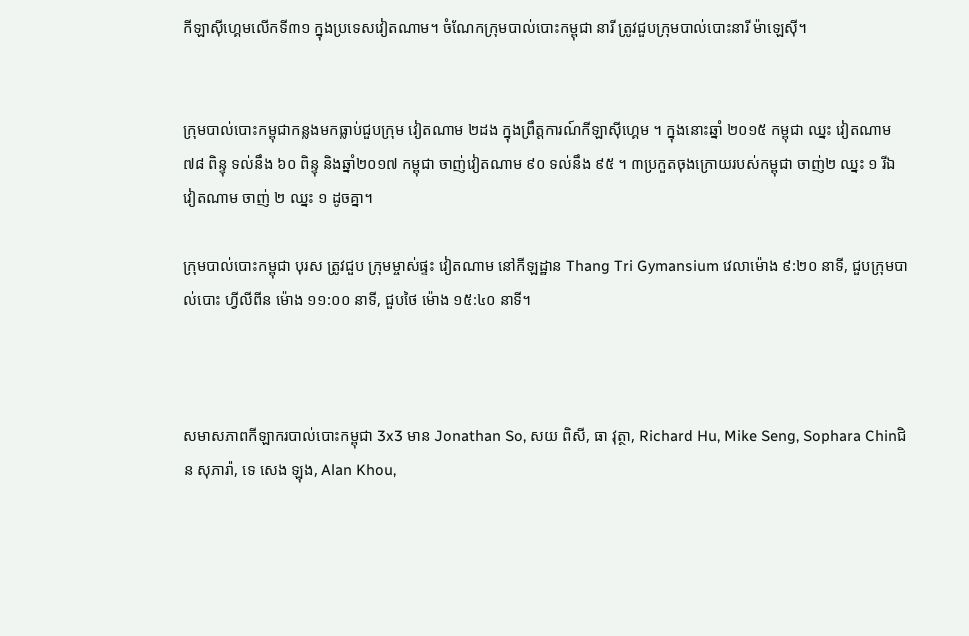កីឡាស៊ីហ្គេមលើកទី៣១ ក្នុងប្រទេសវៀតណាម។ ចំណែកក្រុមបាល់បោះកម្ពុជា នារី ត្រូវជួបក្រុមបាល់បោះនារី ម៉ាឡេស៊ី។


ក្រុមបាល់បោះកម្ពុជាកន្លងមកធ្លាប់ជួបក្រុម វៀតណាម ២ដង ក្នុងព្រឹត្តការណ៍កីឡាស៊ីហ្គេម ។ ក្នុងនោះឆ្នាំ ២០១៥ កម្ពុជា ឈ្នះ វៀតណាម ៧៨ ពិន្ទុ ទល់នឹង ៦០ ពិន្ទុ និងឆ្នាំ២០១៧ កម្ពុជា ចាញ់វៀតណាម ៩០ ទល់នឹង ៩៥ ។ ៣ប្រកួតចុងក្រោយរបស់កម្ពុជា ចាញ់២ ឈ្នះ ១ រីឯ វៀតណាម ចាញ់ ២ ឈ្នះ ១ ដូចគ្នា។

ក្រុមបាល់បោះកម្ពុជា បុរស ត្រូវជួប ក្រុមម្ចាស់ផ្ទះ វៀតណាម នៅកីឡដ្ឋាន Thang Tri Gymansium វេលាម៉ោង ៩:២០ នាទី, ជួបក្រុមបាល់បោះ ហ្វីលីពីន ម៉ោង ១១:០០ នាទី, ជួបថៃ ម៉ោង ១៥:៤០ នាទី។



សមាសភាពកីឡាករបាល់បោះកម្ពុជា 3x3 មាន Jonathan So, សយ ពិសី, ធា វុត្ថា, Richard Hu, Mike Seng, Sophara Chinជិន សុភារ៉ា, ទេ សេង ឡុង, Alan Khou,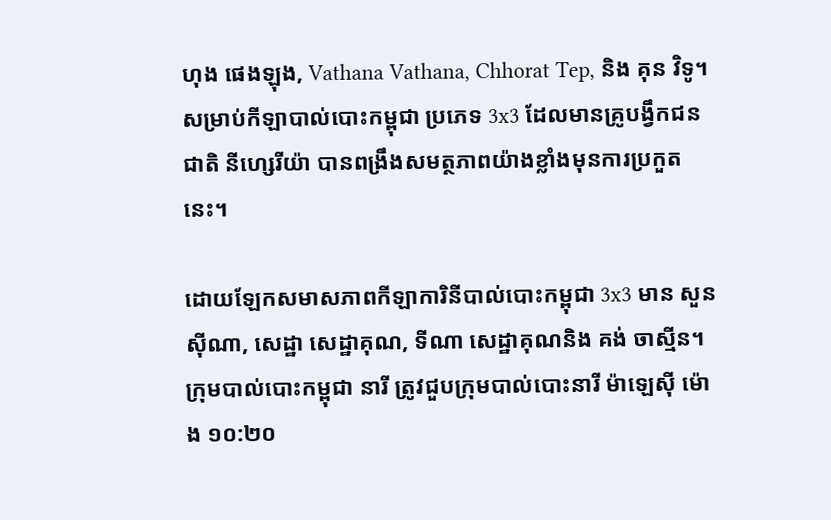ហុង ផេងឡុង, Vathana Vathana, Chhorat Tep, និង គុន វិទូ។ សម្រាប់កីឡាបាល់បោះកម្ពុជា ប្រភេទ 3x3 ដែលមានគ្រូបង្វឹកជនជាតិ នីហ្សេរីយ៉ា បានពង្រឹងសមត្ថភាពយ៉ាងខ្លាំងមុនការប្រកួតនេះ។

ដោយឡែកសមាសភាពកីឡាការិនីបាល់បោះកម្ពុជា 3x3 មាន សួន ស៊ីណា, សេដ្ឋា សេដ្ឋាគុណ, ទីណា សេដ្ឋាគុណនិង គង់ ចាស្មីន។ ក្រុមបាល់បោះកម្ពុជា នារី ត្រូវជួបក្រុមបាល់បោះនារី ម៉ាឡេស៊ី ម៉ោង ១០:២០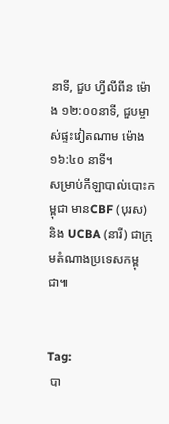នាទី, ជួប ហ្វីលីពីន ម៉ោង ១២:០០នាទី, ជួបម្ចាស់ផ្ទះវៀតណាម ម៉ោង ១៦:៤០ នាទី។
សម្រាប់កីឡាបាល់បោះកម្ពុជា មានCBF (បុរស) និង UCBA (នារី) ជាក្រុមតំណាងប្រទេសកម្ពុជា៕


Tag:
 បា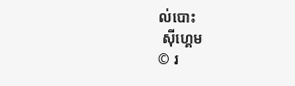ល់បោះ
 ស៊ីហ្គេម
© រ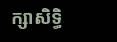ក្សាសិទ្ធិ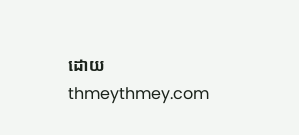ដោយ thmeythmey.com